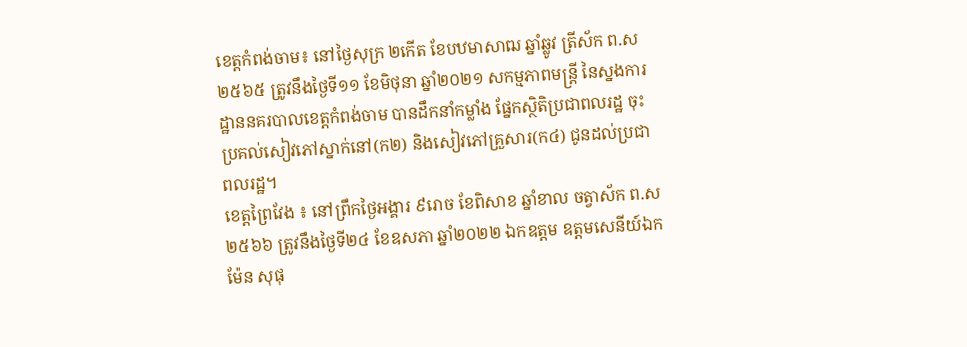ខេត្តកំពង់ចាម៖ នៅថ្ងៃសុក្រ ២កើត ខែបឋមាសាឍ ឆ្នាំឆ្លូវ ត្រីស័ក ព.ស ២៥៦៥ ត្រូវនឹងថ្ងៃទី១១ ខែមិថុនា ឆ្នាំ២០២១ សកម្មភាពមន្រ្តី នៃស្នងការដ្ឋាននគរបាលខេត្តកំពង់ចាម បានដឹកនាំកម្លាំង ផ្នែកស្ថិតិប្រជាពលរដ្ឋ ចុះប្រគល់សៀវភៅស្នាក់នៅ(ក២) និងសៀវភៅគ្រួសារ(ក៤) ជូនដល់ប្រជាពលរដ្ឋ។
ខេត្តព្រៃវែង ៖ នៅព្រឹកថ្ងៃអង្គារ ៩រោច ខែពិសាខ ឆ្នាំខាល ចត្វាស័ក ព.ស ២៥៦៦ ត្រូវនឹងថ្ងៃទី២៤ ខែឧសភា ឆ្នាំ២០២២ ឯកឧត្តម ឧត្តមសេនីយ៍ឯក ម៉ែន សុផុ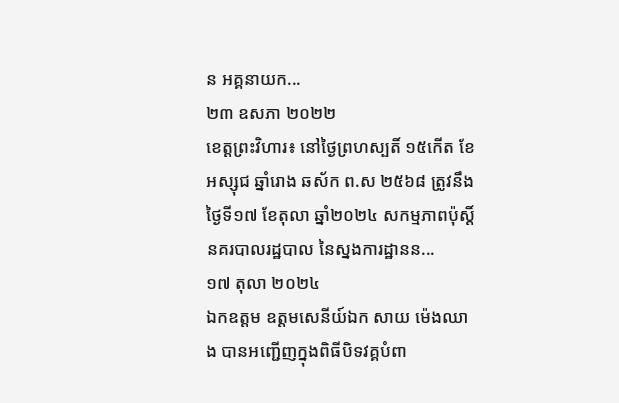ន អគ្គនាយក...
២៣ ឧសភា ២០២២
ខេត្តព្រះវិហារ៖ នៅថ្ងៃព្រហស្បតិ៍ ១៥កើត ខែអស្សុជ ឆ្នាំរោង ឆស័ក ព.ស ២៥៦៨ ត្រូវនឹងថ្ងៃទី១៧ ខែតុលា ឆ្នាំ២០២៤ សកម្មភាពប៉ុស្តិ៍នគរបាលរដ្ឋបាល នៃស្នងការដ្ឋានន...
១៧ តុលា ២០២៤
ឯកឧត្តម ឧត្តមសេនីយ៍ឯក សាយ ម៉េងឈាង បានអញ្ជើញក្នុងពិធីបិទវគ្គបំពា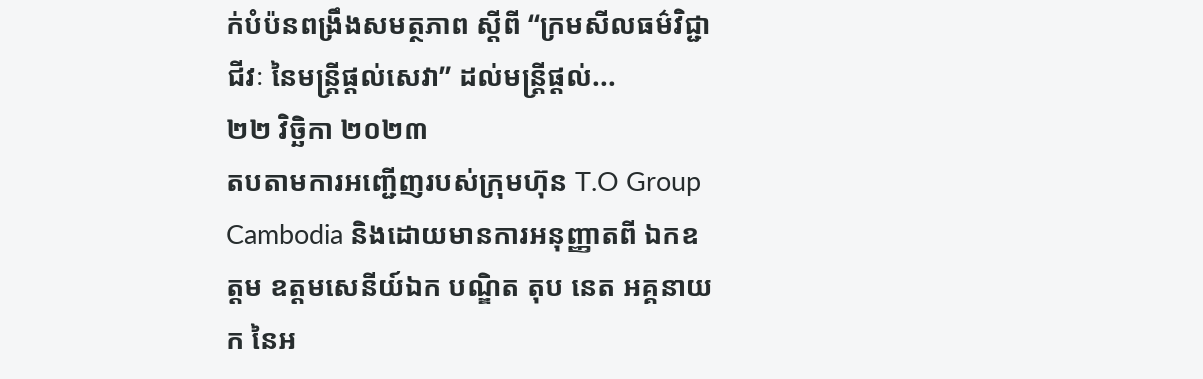ក់បំប៉នពង្រឹងសមត្ថភាព ស្ដីពី “ក្រមសីលធម៌វិជ្ជាជីវៈ នៃមន្រ្តីផ្ដល់សេវា” ដល់មន្រ្តីផ្ដល់...
២២ វិច្ឆិកា ២០២៣
តបតាមការអញ្ជើញរបស់ក្រុមហ៊ុន T.O Group Cambodia និងដោយមានការអនុញ្ញាតពី ឯកឧត្តម ឧត្តមសេនីយ៍ឯក បណ្ឌិត តុប នេត អគ្គនាយក នៃអ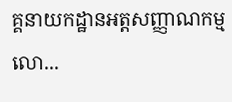គ្គនាយកដ្ឋានអត្តសញ្ញាណកម្ម លោ...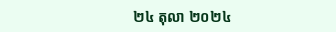២៤ តុលា ២០២៤